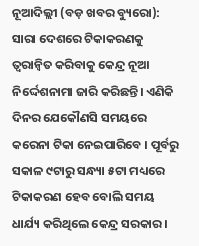ନୂଆଦିଲ୍ଲୀ (ବଡ଼ ଖବର ବ୍ୟୁରୋ): ସାରା ଦେଶରେ ଟିକାକରଣକୁ ତ୍ୱରାନ୍ୱିତ କରିବାକୁ କେନ୍ଦ୍ର ନୂଆ ନିର୍ଦ୍ଦେଶନାମା ଜାରି କରିଛନ୍ତି। ଏଣିକି ଦିନର ଯେକୌଣସି ସମୟରେ କରେନା ଟିକା ନେଇପାରିବେ । ପୂର୍ବରୁ ସକାଳ ୯ଟାରୁ ସନ୍ଧ୍ୟା ୫ଟା ମଧ୍ୟରେ ଟିକାକରଣ ହେବ ବୋଲି ସମୟ ଧାର୍ଯ୍ୟ କରିଥିଲେ କେନ୍ଦ୍ର ସରକାର ।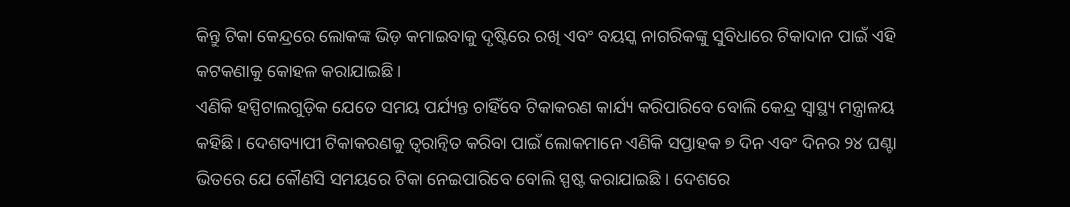କିନ୍ତୁ ଟିକା କେନ୍ଦ୍ରରେ ଲୋକଙ୍କ ଭିଡ଼ କମାଇବାକୁ ଦୃଷ୍ଟିରେ ରଖି ଏବଂ ବୟସ୍କ ନାଗରିକଙ୍କୁ ସୁବିଧାରେ ଟିକାଦାନ ପାଇଁ ଏହି କଟକଣାକୁ କୋହଳ କରାଯାଇଛି ।
ଏଣିକି ହସ୍ପିଟାଲଗୁଡ଼ିକ ଯେତେ ସମୟ ପର୍ଯ୍ୟନ୍ତ ଚାହିଁବେ ଟିକାକରଣ କାର୍ଯ୍ୟ କରିପାରିବେ ବୋଲି କେନ୍ଦ୍ର ସ୍ୱାସ୍ଥ୍ୟ ମନ୍ତ୍ରାଳୟ କହିଛି। ଦେଶବ୍ୟାପୀ ଟିକାକରଣକୁ ତ୍ୱରାନ୍ୱିତ କରିବା ପାଇଁ ଲୋକମାନେ ଏଣିକି ସପ୍ତାହକ ୭ ଦିନ ଏବଂ ଦିନର ୨୪ ଘଣ୍ଟା ଭିତରେ ଯେ କୌଣସି ସମୟରେ ଟିକା ନେଇପାରିବେ ବୋଲି ସ୍ପଷ୍ଟ କରାଯାଇଛି । ଦେଶରେ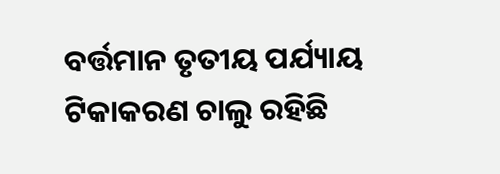ବର୍ତ୍ତମାନ ତୃତୀୟ ପର୍ଯ୍ୟାୟ ଟିକାକରଣ ଚାଲୁ ରହିଛି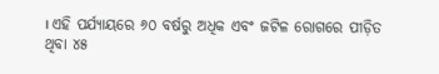। ଏହି ପର୍ଯ୍ୟାୟରେ ୬୦ ବର୍ଷରୁ ଅଧିକ ଏବଂ ଜଟିଳ ରୋଗରେ ପୀଡ଼ିତ ଥିବା ୪୫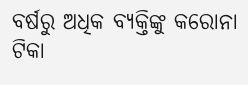ବର୍ଷରୁ ଅଧିକ ବ୍ୟକ୍ତିଙ୍କୁ କରୋନା ଟିକା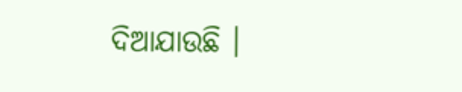ଦିଆଯାଉଛି ।